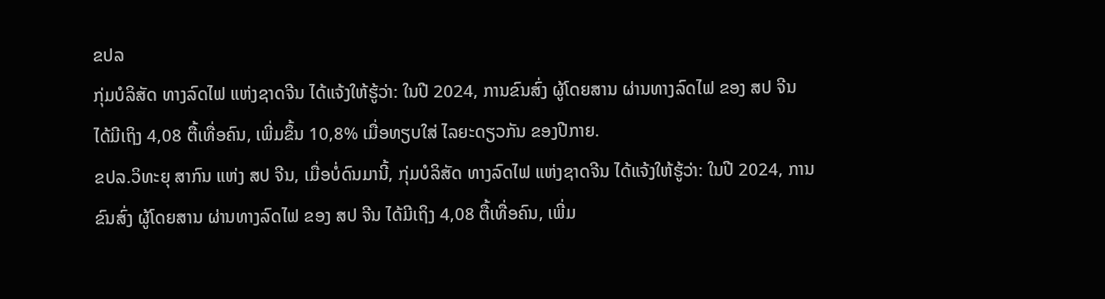ຂປລ
ກຸ່ມບໍລິສັດ ທາງລົດໄຟ ແຫ່ງຊາດຈີນ ໄດ້ແຈ້ງໃຫ້ຮູ້ວ່າ: ໃນປີ 2024, ການຂົນສົ່ງ ຜູ້ໂດຍສານ ຜ່ານທາງລົດໄຟ ຂອງ ສປ ຈີນ ໄດ້ມີເຖິງ 4,08 ຕື້ເທື່ອຄົນ, ເພີ່ມຂຶ້ນ 10,8% ເມື່ອທຽບໃສ່ ໄລຍະດຽວກັນ ຂອງປີກາຍ.
ຂປລ.ວິທະຍຸ ສາກົນ ແຫ່ງ ສປ ຈີນ, ເມື່ອບໍ່ດົນມານີ້, ກຸ່ມບໍລິສັດ ທາງລົດໄຟ ແຫ່ງຊາດຈີນ ໄດ້ແຈ້ງໃຫ້ຮູ້ວ່າ: ໃນປີ 2024, ການຂົນສົ່ງ ຜູ້ໂດຍສານ ຜ່ານທາງລົດໄຟ ຂອງ ສປ ຈີນ ໄດ້ມີເຖິງ 4,08 ຕື້ເທື່ອຄົນ, ເພີ່ມ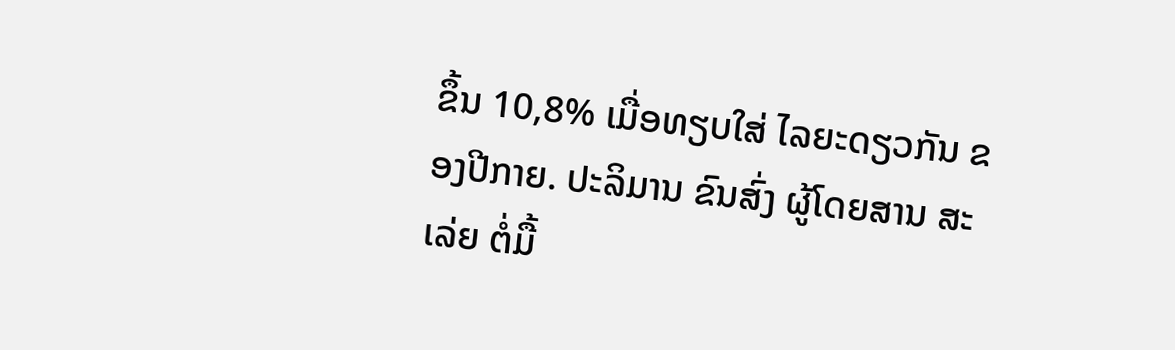ຂຶ້ນ 10,8% ເມື່ອທຽບໃສ່ ໄລຍະດຽວກັນ ຂອງປີກາຍ. ປະລິມານ ຂົນສົ່ງ ຜູ້ໂດຍສານ ສະເລ່ຍ ຕໍ່ມື້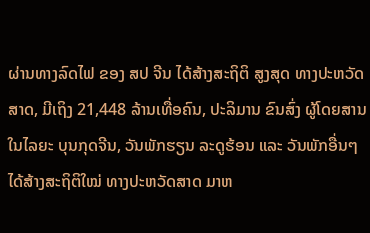ຜ່ານທາງລົດໄຟ ຂອງ ສປ ຈີນ ໄດ້ສ້າງສະຖິຕິ ສູງສຸດ ທາງປະຫວັດສາດ, ມີເຖິງ 21,448 ລ້ານເທື່ອຄົນ, ປະລິມານ ຂົນສົ່ງ ຜູ້ໂດຍສານ ໃນໄລຍະ ບຸນກຸດຈີນ, ວັນພັກຮຽນ ລະດູຮ້ອນ ແລະ ວັນພັກອື່ນໆ ໄດ້ສ້າງສະຖິຕິໃໝ່ ທາງປະຫວັດສາດ ມາຫ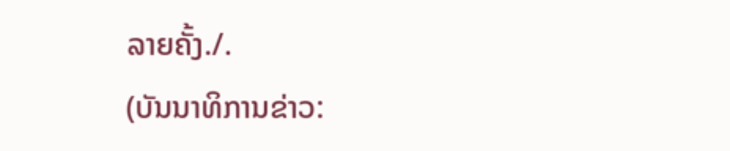ລາຍຄັ້ງ./.
(ບັນນາທິການຂ່າວ: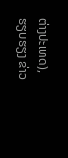ຕ່າງປະເທດ), ຮຽບຮຽງ ຂ່າວ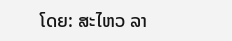ໂດຍ: ສະໄຫວ ລາ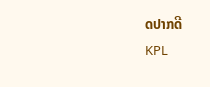ດປາກດີ
KPL